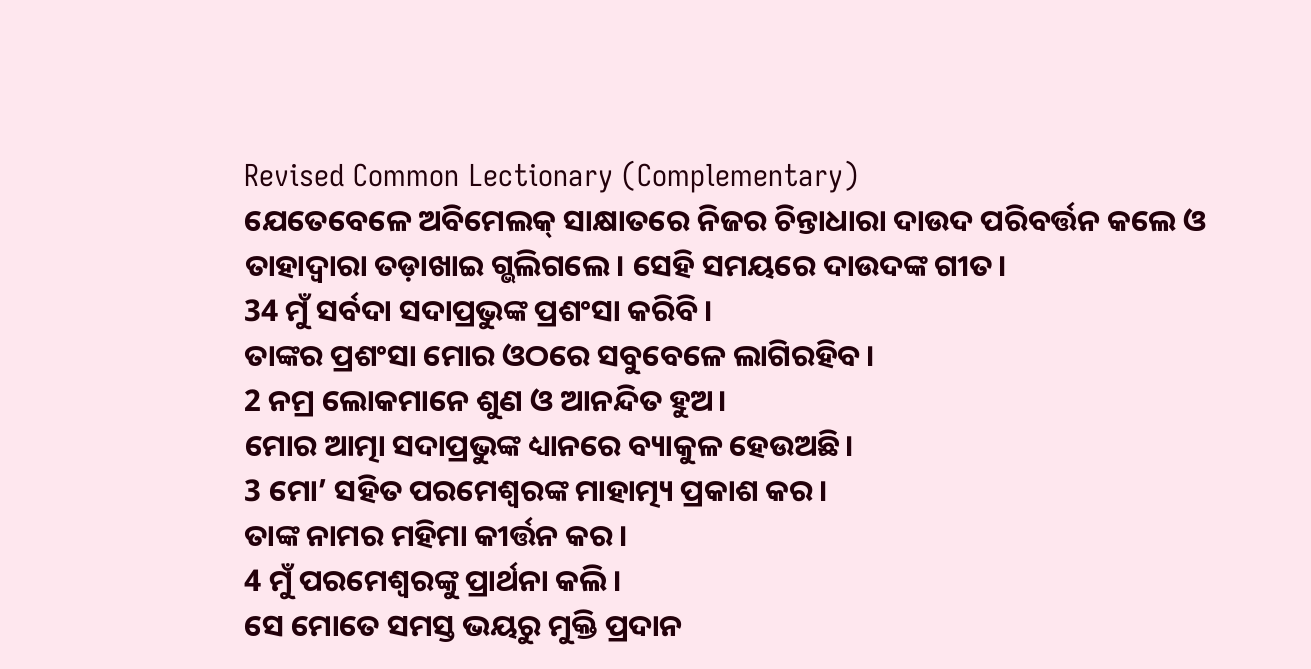Revised Common Lectionary (Complementary)
ଯେତେବେଳେ ଅବିମେଲକ୍ ସାକ୍ଷାତରେ ନିଜର ଚିନ୍ତାଧାରା ଦାଉଦ ପରିବର୍ତ୍ତନ କଲେ ଓ ତାହାଦ୍ୱାରା ତଡ଼ାଖାଇ ଗ୍ଭଲିଗଲେ। ସେହି ସମୟରେ ଦାଉଦଙ୍କ ଗୀତ।
34 ମୁଁ ସର୍ବଦା ସଦାପ୍ରଭୁଙ୍କ ପ୍ରଶଂସା କରିବି।
ତାଙ୍କର ପ୍ରଶଂସା ମୋର ଓଠରେ ସବୁବେଳେ ଲାଗିରହିବ।
2 ନମ୍ର ଲୋକମାନେ ଶୁଣ ଓ ଆନନ୍ଦିତ ହୁଅ।
ମୋର ଆତ୍ମା ସଦାପ୍ରଭୁଙ୍କ ଧ୍ୟାନରେ ବ୍ୟାକୁଳ ହେଉଅଛି।
3 ମୋ’ ସହିତ ପରମେଶ୍ୱରଙ୍କ ମାହାତ୍ମ୍ୟ ପ୍ରକାଶ କର।
ତାଙ୍କ ନାମର ମହିମା କୀର୍ତ୍ତନ କର।
4 ମୁଁ ପରମେଶ୍ୱରଙ୍କୁ ପ୍ରାର୍ଥନା କଲି।
ସେ ମୋତେ ସମସ୍ତ ଭୟରୁ ମୁକ୍ତି ପ୍ରଦାନ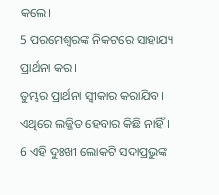କଲେ।
5 ପରମେଶ୍ୱରଙ୍କ ନିକଟରେ ସାହାଯ୍ୟ ପ୍ରାର୍ଥନା କର।
ତୁମ୍ଭର ପ୍ରାର୍ଥନା ସ୍ୱୀକାର କରାଯିବ।
ଏଥିରେ ଲଜ୍ଜିତ ହେବାର କିଛି ନାହିଁ।
6 ଏହି ଦୁଃଖୀ ଲୋକଟି ସଦାପ୍ରଭୁଙ୍କ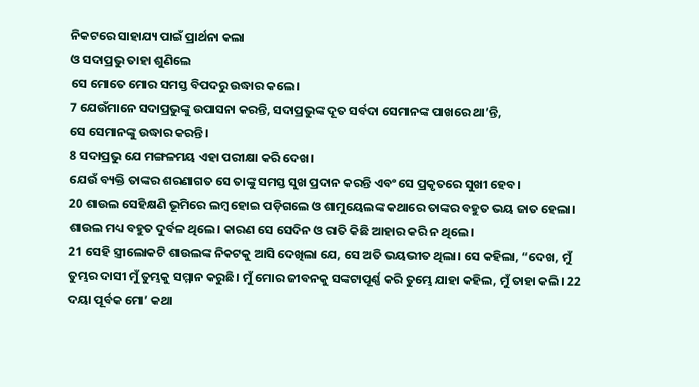ନିକଟରେ ସାହାଯ୍ୟ ପାଇଁ ପ୍ରାର୍ଥନା କଲା
ଓ ସଦାପ୍ରଭୁ ତାହା ଶୁଣିଲେ
ସେ ମୋତେ ମୋର ସମସ୍ତ ବିପଦରୁ ଉଦ୍ଧାର କଲେ।
7 ଯେଉଁମାନେ ସଦାପ୍ରଭୁଙ୍କୁ ଉପାସନା କରନ୍ତି, ସଦାପ୍ରଭୁଙ୍କ ଦୂତ ସର୍ବଦା ସେମାନଙ୍କ ପାଖରେ ଥା’ନ୍ତି,
ସେ ସେମାନଙ୍କୁ ଉଦ୍ଧାର କରନ୍ତି।
8 ସଦାପ୍ରଭୁ ଯେ ମଙ୍ଗଳମୟ ଏହା ପରୀକ୍ଷା କରି ଦେଖ।
ଯେଉଁ ବ୍ୟକ୍ତି ତାଙ୍କର ଶରଣାଗତ ସେ ତାଙ୍କୁ ସମସ୍ତ ସୁଖ ପ୍ରଦାନ କରନ୍ତି ଏବଂ ସେ ପ୍ରକୃତରେ ସୁଖୀ ହେବ।
20 ଶାଉଲ ସେହିକ୍ଷଣି ଭୂମିରେ ଲମ୍ବ ହୋଇ ପଡ଼ିଗଲେ ଓ ଶାମୁୟେଲଙ୍କ କଥାରେ ତାଙ୍କର ବହୁତ ଭୟ ଜାତ ହେଲା। ଶାଉଲ ମଧ୍ୟ ବହୁତ ଦୁର୍ବଳ ଥିଲେ। କାରଣ ସେ ସେଦିନ ଓ ରାତି କିଛି ଆହାର କରି ନ ଥିଲେ।
21 ସେହି ସ୍ତ୍ରୀଲୋକଟି ଶାଉଲଙ୍କ ନିକଟକୁ ଆସି ଦେଖିଲା ଯେ, ସେ ଅତି ଭୟଭୀତ ଥିଲା। ସେ କହିଲା, “ଦେଖ, ମୁଁ ତୁମ୍ଭର ଦାସୀ ମୁଁ ତୁମ୍ଭକୁ ସମ୍ମାନ କରୁଛି। ମୁଁ ମୋର ଜୀବନକୁ ସଙ୍କଟାପୂର୍ଣ୍ଣ କରି ତୁମ୍ଭେ ଯାହା କହିଲ, ମୁଁ ତାହା କଲି। 22 ଦୟା ପୂର୍ବକ ମୋ’ କଥା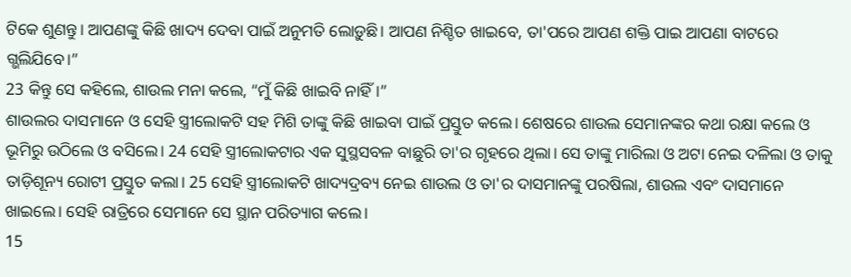ଟିକେ ଶୁଣନ୍ତୁ। ଆପଣଙ୍କୁ କିଛି ଖାଦ୍ୟ ଦେବା ପାଇଁ ଅନୁମତି ଲୋଡ଼ୁଛି। ଆପଣ ନିଶ୍ଚିତ ଖାଇବେ, ତା'ପରେ ଆପଣ ଶକ୍ତି ପାଇ ଆପଣା ବାଟରେ ଗ୍ଭଲିଯିବେ।”
23 କିନ୍ତୁ ସେ କହିଲେ, ଶାଉଲ ମନା କଲେ, “ମୁଁ କିଛି ଖାଇବି ନାହିଁ।”
ଶାଉଲର ଦାସମାନେ ଓ ସେହି ସ୍ତ୍ରୀଲୋକଟି ସହ ମିଶି ତାଙ୍କୁ କିଛି ଖାଇବା ପାଇଁ ପ୍ରସ୍ତୁତ କଲେ। ଶେଷରେ ଶାଉଲ ସେମାନଙ୍କର କଥା ରକ୍ଷା କଲେ ଓ ଭୂମିରୁ ଉଠିଲେ ଓ ବସିଲେ। 24 ସେହି ସ୍ତ୍ରୀଲୋକଟାର ଏକ ସୁସ୍ଥସବଳ ବାଛୁରି ତା'ର ଗୃହରେ ଥିଲା। ସେ ତାଙ୍କୁ ମାରିଲା ଓ ଅଟା ନେଇ ଦଳିଲା ଓ ତାକୁ ତାଡ଼ିଶୂନ୍ୟ ରୋଟୀ ପ୍ରସ୍ତୁତ କଲା। 25 ସେହି ସ୍ତ୍ରୀଲୋକଟି ଖାଦ୍ୟଦ୍ରବ୍ୟ ନେଇ ଶାଉଲ ଓ ତା'ର ଦାସମାନଙ୍କୁ ପରଷିଲା, ଶାଉଲ ଏବଂ ଦାସମାନେ ଖାଇଲେ। ସେହି ରାତ୍ରିରେ ସେମାନେ ସେ ସ୍ଥାନ ପରିତ୍ୟାଗ କଲେ।
15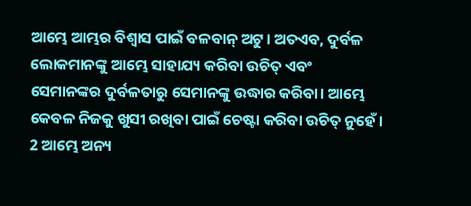ଆମ୍ଭେ ଆମ୍ଭର ବିଶ୍ୱାସ ପାଇଁ ବଳବାନ୍ ଅଟୁ। ଅତଏବ, ଦୁର୍ବଳ ଲୋକମାନଙ୍କୁ ଆମ୍ଭେ ସାହାଯ୍ୟ କରିବା ଉଚିତ୍ ଏବଂ ସେମାନଙ୍କର ଦୁର୍ବଳତାରୁ ସେମାନଙ୍କୁ ଉଦ୍ଧାର କରିବା। ଆମ୍ଭେ କେବଳ ନିଜକୁ ଖୁସୀ ରଖିବା ପାଇଁ ଚେଷ୍ଟା କରିବା ଉଚିତ୍ ନୁହେଁ। 2 ଆମ୍ଭେ ଅନ୍ୟ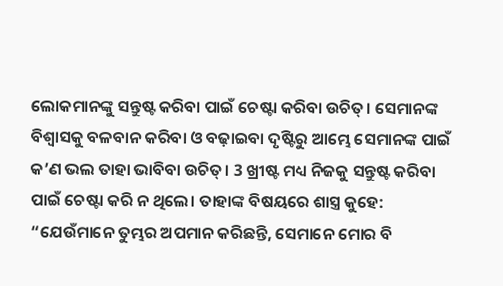ଲୋକମାନଙ୍କୁ ସନ୍ତୁଷ୍ଟ କରିବା ପାଇଁ ଚେଷ୍ଟା କରିବା ଉଚିତ୍। ସେମାନଙ୍କ ବିଶ୍ୱାସକୁ ବଳବାନ କରିବା ଓ ବଢ଼ାଇବା ଦୃଷ୍ଟିରୁ ଆମ୍ଭେ ସେମାନଙ୍କ ପାଇଁ କ’ଣ ଭଲ ତାହା ଭାବିବା ଉଚିତ୍। 3 ଖ୍ରୀଷ୍ଟ ମଧ୍ୟ ନିଜକୁ ସନ୍ତୁଷ୍ଟ କରିବା ପାଇଁ ଚେଷ୍ଟା କରି ନ ଥିଲେ। ତାହାଙ୍କ ବିଷୟରେ ଶାସ୍ତ୍ର କୁହେ: “ଯେଉଁମାନେ ତୁମ୍ଭର ଅପମାନ କରିଛନ୍ତି, ସେମାନେ ମୋର ବି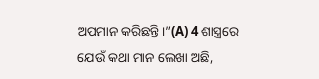ଅପମାନ କରିଛନ୍ତି।”(A) 4 ଶାସ୍ତ୍ରରେ ଯେଉଁ କଥା ମାନ ଲେଖା ଅଛି,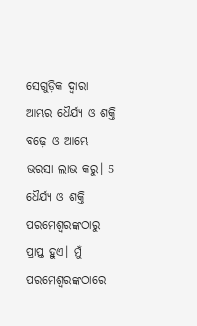ସେଗୁଡ଼ିକ ଦ୍ୱାରା ଆମ୍ଭର ଧୈର୍ଯ୍ୟ ଓ ଶକ୍ତି ବଢ଼େ ଓ ଆମ୍ଭେ ଭରସା ଲାଭ କରୁ। 5 ଧୈର୍ଯ୍ୟ ଓ ଶକ୍ତି ପରମେଶ୍ୱରଙ୍କଠାରୁ ପ୍ରାପ୍ତ ହୁଏ। ମୁଁ ପରମେଶ୍ୱରଙ୍କଠାରେ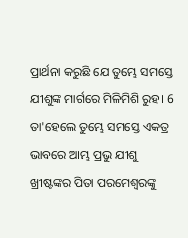ପ୍ରାର୍ଥନା କରୁଛି ଯେ ତୁମ୍ଭେ ସମସ୍ତେ ଯୀଶୁଙ୍କ ମାର୍ଗରେ ମିଳିମିଶି ରୁହ। 6 ତା'ହେଲେ ତୁମ୍ଭେ ସମସ୍ତେ ଏକତ୍ର ଭାବରେ ଆମ୍ଭ ପ୍ରଭୁ ଯୀଶୁ ଖ୍ରୀଷ୍ଟଙ୍କର ପିତା ପରମେଶ୍ୱରଙ୍କୁ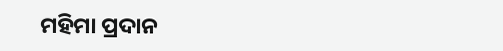ମହିମା ପ୍ରଦାନ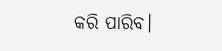କରି ପାରିବ।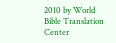2010 by World Bible Translation Center